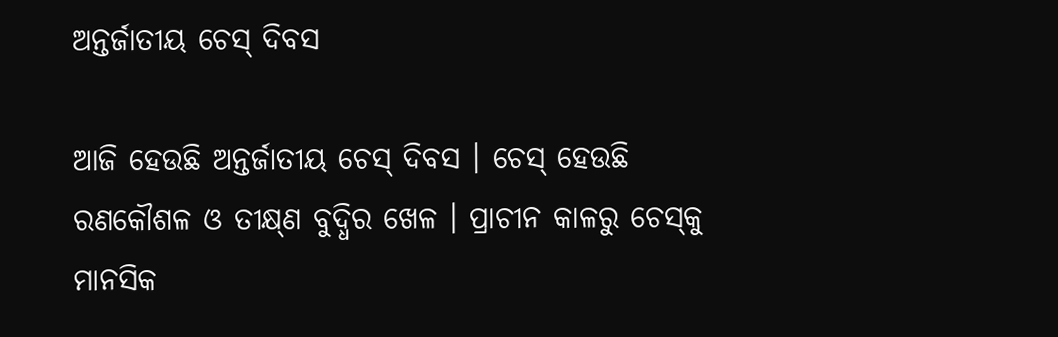ଅନ୍ତର୍ଜାତୀୟ ଚେସ୍ ଦିବସ

ଆଜି ହେଉଛି ଅନ୍ତର୍ଜାତୀୟ ଚେସ୍ ଦିବସ । ଚେସ୍‌ ହେଉଛି ରଣକୌଶଳ ଓ ତୀକ୍ଷ୍‌ଣ ବୁଦ୍ଧିର ଖେଳ । ପ୍ରାଚୀନ କାଳରୁ ଚେସ୍‌କୁ ମାନସିକ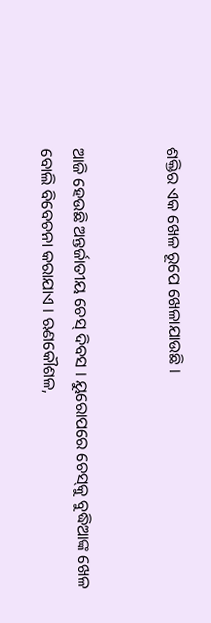ଶକ୍ତିର ଏକ ଖେଳ ରୂପେ ଖେଳାଯାଉଛି ।


ଆଜି ହେଉଛି ଅନ୍ତର୍ଜାତୀୟ ଚେସ୍ ଦିବସ । ୟୁରୋପରେ ଚେସ୍‌କୁ ବୁଦ୍ଧିଆଙ୍କ ଖେଳ ବୋଲି ବିବେଚନା କରାଯାଏ । ଋଣକୌଶଳ,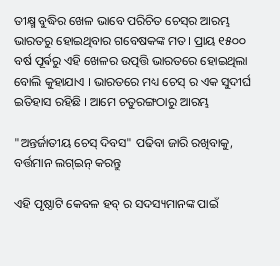ତୀକ୍ଷ୍ମ ବୁଦ୍ଧିର ଖେଳ ଭାବେ ପରିଚିତ ଚେସ୍‌ର ଆରମ୍ଭ ଭାରତରୁ ହୋଇଥିବାର ଗବେଷକଙ୍କ ମତ। ପ୍ରାୟ ୧୫୦୦ ବର୍ଷ ପୂର୍ଵରୁ ଏହି ଖେଳର ଉତ୍ପତ୍ତି ଭାରତରେ ହୋଇଥିଲା ବୋଲି କୁହାଯାଏ । ଭାରତରେ ମଧ୍ୟ ଚେସ୍ ର ଏକ ସୁଦୀର୍ଘ ଇତିହାସ ରହିଛି । ଆମେ ଚତୁରଙ୍ଗଠାରୁ ଆରମ୍ଭ

"ଅନ୍ତର୍ଜାତୀୟ ଚେସ୍ ଦିବସ" ପଢିବା ଜାରି ରଖିବାକୁ, ବର୍ତ୍ତମାନ ଲଗ୍ଇନ୍ କରନ୍ତୁ

ଏହି ପୃଷ୍ଠାଟି କେବଳ ହବ୍ ର ସଦସ୍ୟମାନଙ୍କ ପାଇଁ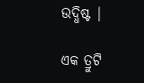ଉଦ୍ଧିଷ୍ଟ |

ଏକ ତ୍ରୁଟି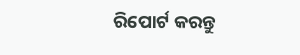ରିପୋର୍ଟ କରନ୍ତୁ